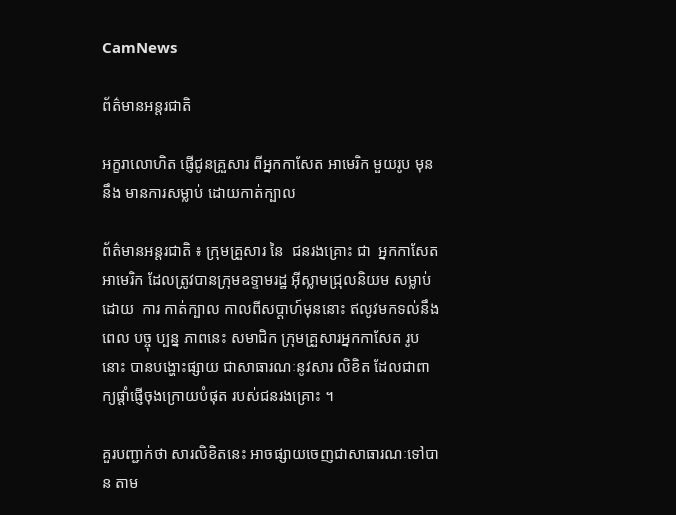CamNews

ព័ត៌មានអន្តរជាតិ

អក្ខរាលោហិត ផ្ញើជូនគ្រួសារ ពីអ្នកកាសែត អាមេរិក មួយរូប មុននឹង មានការសម្លាប់ ដោយកាត់ក្បាល

ព័ត៌មានអន្តរជាតិ ៖ ក្រុមគ្រួសារ នៃ  ជនរងគ្រោះ ជា  អ្នកកាសែត អាមេរិក ដែលត្រូវបានក្រុមឧទ្ទាមរដ្ឋ អ៊ីស្លាមជ្រុលនិយម សម្លាប់ ដោយ  ការ កាត់ក្បាល កាលពីសប្តាហ៍មុននោះ ឥលូវមកទល់នឹងពេល បច្ចុ ប្បន្ន ភាពនេះ សមាជិក ក្រុមគ្រួសារអ្នកកាសែត រូបនោះ បានបង្ហោះផ្សាយ ជាសាធារណៈនូវសារ លិខិត ដែលជាពាក្យផ្តាំផ្ញើចុងក្រោយបំផុត របស់ជនរងគ្រោះ ។

គួរបញ្ជាក់ថា សារលិខិតនេះ អាចផ្សាយចេញជាសាធារណៈទៅបាន តាម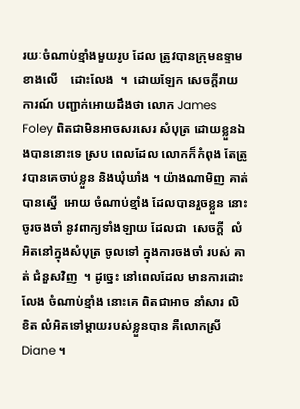រយៈចំណាប់ខ្មាំងមួយរូប ដែល ត្រូវបានក្រុមឧទ្ទាមខាងលើ    ដោះលែង  ។  ដោយឡែក សេចក្តីរាយការណ៍ បញ្ជាក់អោយដឹងថា លោក James Foley ពិតជាមិនអាចសរសេរ សំបុត្រ ដោយខ្លួនឯងបាននោះទេ ស្រប ពេលដែល លោកក៏កំពុង តែត្រូវបានគេចាប់ខ្លួន និងឃុំឃាំង ។ យ៉ាងណាមិញ គាត់បានស្នើ  អោយ ចំណាប់ខ្មាំង ដែលបានរួចខ្លួន នោះ ចូរចងចាំ នូវពាក្យទាំងឡាយ ដែលជា  សេចក្តី  លំអិតនៅក្នុងសំបុត្រ ចូលទៅ ក្នុងការចងចាំ របស់ គាត់ ជំនួសវិញ  ។ ដូច្នេះ នៅពេលដែល មានការដោះលែង ចំណាប់ខ្មាំង នោះគេ ពិតជាអាច នាំសារ លិ ខិត លំអិតទៅម្តាយរបស់ខ្លួនបាន គឺលោកស្រី Diane ។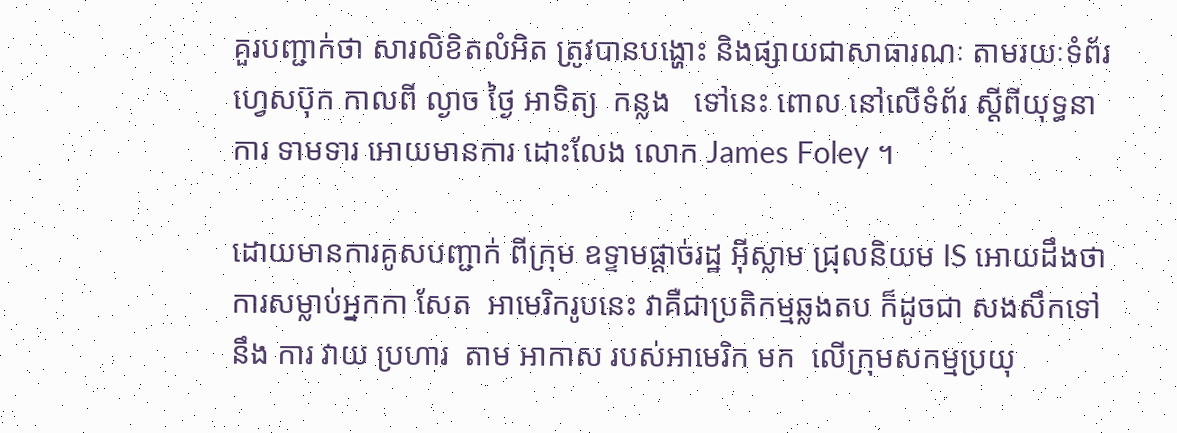គួរបញ្ជាក់ថា សារលិខិតលំអិត ត្រូវបានបង្ហោះ និងផ្សាយជាសាធារណៈ តាមរយៈទំព័រហ្វេសប៊ុក កាលពី ល្ងាច ថ្ងៃ អាទិត្យ  កន្លង   ទៅនេះ ពោល នៅលើទំព័រ ស្តីពីយុទ្ធនាការ ទាមទារ អោយមានការ ដោះលែង លោក James Foley ។

ដោយមានការគូសបញ្ជាក់ ពីក្រុម ឧទ្ទាមផ្តាច់រដ្ឋ អ៊ីស្លាម ជ្រុលនិយម IS អោយដឹងថា ការសម្លាប់អ្នកកា សែត  អាមេរិករូបនេះ វាគឺជាប្រតិកម្មឆ្លងតប ក៏ដូចជា សងសឹកទៅនឹង ការ វាយ ប្រហារ  តាម អាកាស របស់អាមេរិក មក  លើក្រុមសកម្មប្រយុ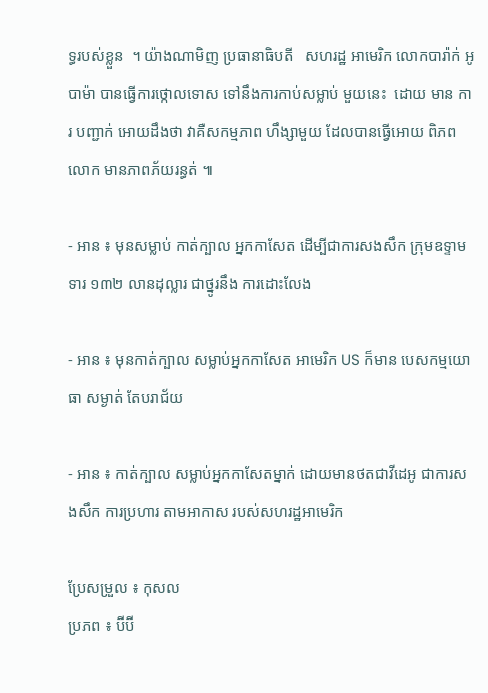ទ្ធរបស់ខ្លួន  ។ យ៉ាងណាមិញ ប្រធានាធិបតី   សហរដ្ឋ អាមេរិក លោកបារ៉ាក់ អូបាម៉ា បានធ្វើការថ្កោលទោស ទៅនឹងការកាប់សម្លាប់ មួយនេះ  ដោយ មាន ការ បញ្ជាក់ អោយដឹងថា វាគឺសកម្មភាព ហឹង្សាមួយ ដែលបានធ្វើអោយ ពិភពលោក មានភាពភ័យរន្ធត់ ៕

- អាន ៖ មុនសម្លាប់ កាត់ក្បាល អ្នកកាសែត ដើម្បីជាការសងសឹក ក្រុមឧទ្ទាម ទារ ១៣២ លានដុល្លារ ជាថ្នូរនឹង ការដោះលែង

- អាន ៖ មុនកាត់ក្បាល សម្លាប់អ្នកកាសែត អាមេរិក US ក៏មាន បេសកម្មយោធា សម្ងាត់ តែបរាជ័យ

- អាន ៖ កាត់ក្បាល សម្លាប់អ្នកកាសែតម្នាក់ ដោយមានថតជាវីដេអូ ជាការសងសឹក ការប្រហារ តាមអាកាស របស់សហរដ្ឋអាមេរិក

ប្រែសម្រួល ៖ កុសល
ប្រភព ៖ ប៊ីប៊ី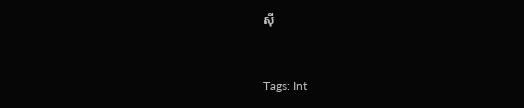ស៊ី


Tags: Int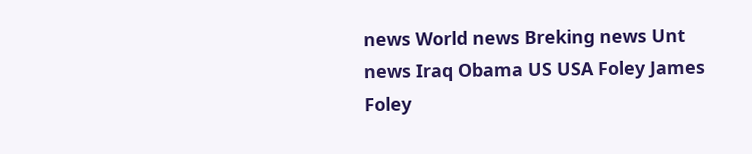news World news Breking news Unt news Iraq Obama US USA Foley James Foley